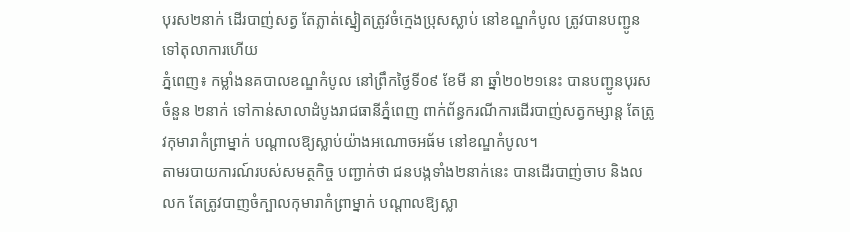បុរស២នាក់ ដើរបាញ់សត្វ តែភ្លាត់ស្នៀតត្រូវចំក្មេងប្រុសស្លាប់ នៅខណ្ឌកំបូល ត្រូវបានបញ្ជូនទៅតុលាការហើយ
ភ្នំពេញ៖ កម្លាំងនគបាលខណ្ឌកំបូល នៅព្រឹកថ្ងៃទី០៩ ខែមី នា ឆ្នាំ២០២១នេះ បានបញ្ជូនបុរសចំនួន ២នាក់ ទៅកាន់សាលាដំបូងរាជធានីភ្នំពេញ ពាក់ព័ន្ធករណីការដើរបាញ់សត្វកម្សាន្ត តែត្រូវកុមារាកំព្រាម្នាក់ បណ្តាលឱ្យស្លាប់យ៉ាងអណោចអធ័ម នៅខណ្ឌកំបូល។
តាមរបាយការណ៍របស់សមត្ថកិច្ច បញ្ជាក់ថា ជនបង្កទាំង២នាក់នេះ បានដើរបាញ់ចាប និងលលក តែត្រូវបាញចំក្បាលកុមារាកំព្រាម្នាក់ បណ្តាលឱ្យស្លា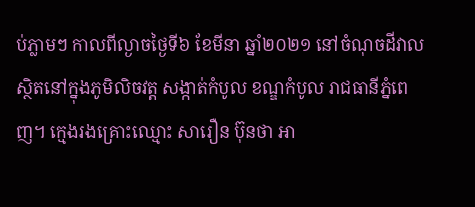ប់ភ្លាមៗ កាលពីល្ងាចថ្ងៃទី៦ ខែមីនា ឆ្នាំ២០២១ នៅចំណុចដីវាល ស្ថិតនៅក្នុងភូមិលិចវត្ត សង្កាត់កំបូល ខណ្ឌកំបូល រាជធានីភ្នំពេញ។ ក្មេងរងគ្រោះឈ្មោះ សារឿន ប៊ុនថា អា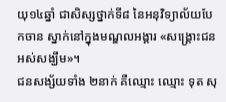យុ១៤ឆ្នាំ ជាសិស្សថ្នាក់ទី៨ នៃអនុវិទ្យាល័យបែកចាន ស្នាក់នៅក្នុងមណ្ឌលអង្គារ «សង្គ្រោះជនអស់សង្ឃឹម»។
ជនសង្ស័យទាំង ២នាក់ គឺឈ្មោះ ឈ្មោះ ទុត សុ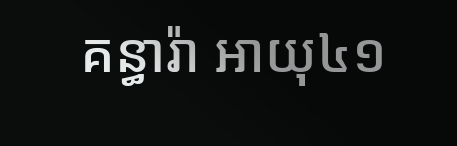គន្ធារ៉ា អាយុ៤១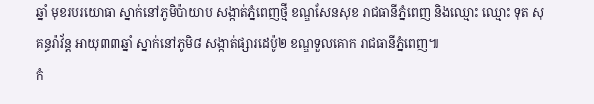ឆ្នាំ មុខរបរយោធា ស្នាក់នៅភូមិប៉ាយាប សង្កាត់ភ្នំពេញថ្មី ខណ្ឌសែនសុខ រាជធានីភ្នំពេញ និងឈ្មោះ ឈ្មោះ ទុត សុគន្ធរ៉ាវ័ន្ត អាយុ៣៣ឆ្នាំ ស្នាក់នៅភូមិ៨ សង្កាត់ផ្សារដេប៉ូ២ ខណ្ឌទួលគោក រាជធានីភ្នំពេញ៕
កំ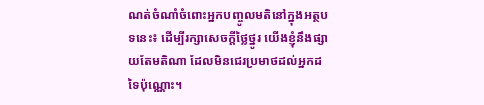ណត់ចំណាំចំពោះអ្នកបញ្ចូលមតិនៅក្នុងអត្ថបទនេះ៖ ដើម្បីរក្សាសេចក្ដីថ្លៃថ្នូរ យើងខ្ញុំនឹងផ្សាយតែមតិណា ដែលមិនជេរប្រមាថដល់អ្នកដទៃប៉ុណ្ណោះ។